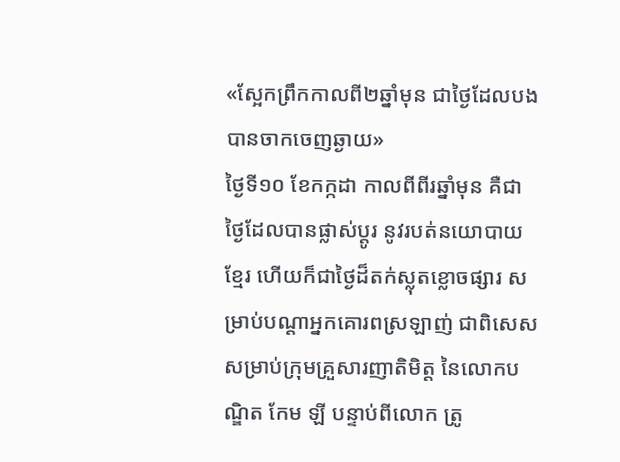«ស្អែកព្រឹកកាលពី២ឆ្នាំមុន ជាថ្ងៃដែលបងបានចាកចេញឆ្ងាយ»
ថ្ងៃទី១០ ខែកក្កដា កាលពីពីរឆ្នាំមុន គឺជាថ្ងៃដែលបានផ្លាស់ប្ដូរ នូវរបត់នយោបាយខ្មែរ ហើយក៏ជាថ្ងៃដ៏តក់ស្លុតខ្លោចផ្សារ សម្រាប់បណ្ដាអ្នកគោរពស្រឡាញ់ ជាពិសេសសម្រាប់ក្រុមគ្រួសារញាតិមិត្ត នៃលោកបណ្ឌិត កែម ឡី បន្ទាប់ពីលោក ត្រូ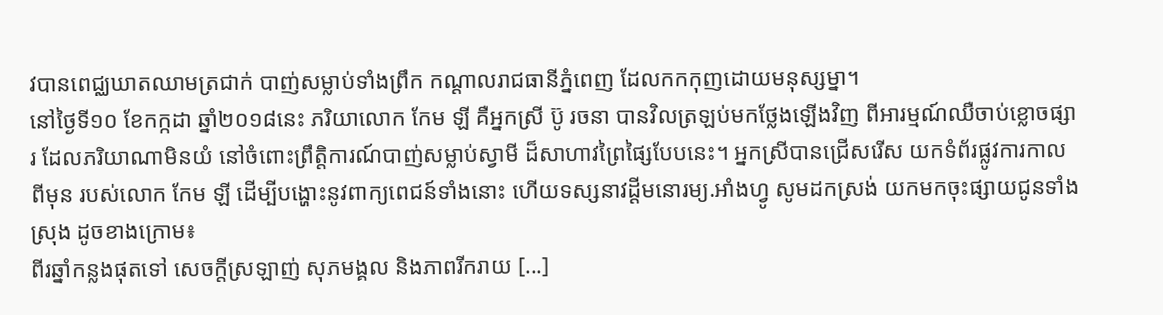វបានពេជ្ឈឃាតឈាមត្រជាក់ បាញ់សម្លាប់ទាំងព្រឹក កណ្ដាលរាជធានីភ្នំពេញ ដែលកកកុញដោយមនុស្សម្នា។
នៅថ្ងៃទី១០ ខែកក្កដា ឆ្នាំ២០១៨នេះ ភរិយាលោក កែម ឡី គឺអ្នកស្រី ប៊ូ រចនា បានវិលត្រឡប់មកថ្លែងឡើងវិញ ពីអារម្មណ៍ឈឺចាប់ខ្លោចផ្សារ ដែលភរិយាណាមិនយំ នៅចំពោះព្រឹត្តិការណ៍បាញ់សម្លាប់ស្វាមី ដ៏សាហាវព្រៃផ្សៃបែបនេះ។ អ្នកស្រីបានជ្រើសរើស យកទំព័រផ្លូវការកាលពីមុន របស់លោក កែម ឡី ដើម្បីបង្ហោះនូវពាក្យពេជន៍ទាំងនោះ ហើយទស្សនាវដ្ដីមនោរម្យ.អាំងហ្វូ សូមដកស្រង់ យកមកចុះផ្សាយជូនទាំងស្រុង ដូចខាងក្រោម៖
ពីរឆ្នាំកន្លងផុតទៅ សេចក្តីស្រឡាញ់ សុភមង្គល និងភាពរីករាយ [...]